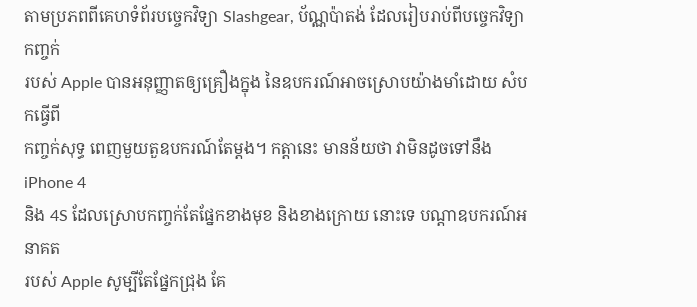តាមប្រភពពីគេហទំព័របច្ចេកវិទ្យា Slashgear, ប័ណ្ណប៉ាតង់ ដែលរៀបរាប់ពីបច្ចេកវិទ្យាកញ្ចក់
របស់ Apple បានអនុញ្ញាតឲ្យគ្រឿងក្នុង នៃឧបករណ៍អាចស្រោបយ៉ាងមាំដោយ សំបកធ្វើពី
កញ្ចក់សុទ្ធ ពេញមួយតួឧបករណ៍តែម្តង។ កត្តានេះ មានន័យថា វាមិនដូចទៅនឹង iPhone 4
និង 4S ដែលស្រោបកញ្ចក់តែផ្នែកខាងមុខ និងខាងក្រោយ នោះទេ បណ្តាឧបករណ៍អនាគត
របស់ Apple សូម្បីតែផ្នែកជ្រុង គែ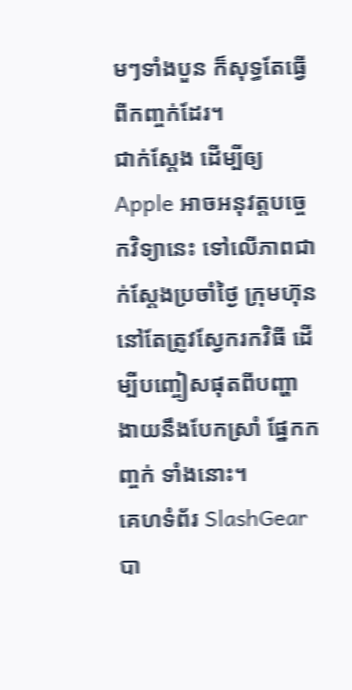មៗទាំងបួន ក៏សុទ្ធតែធ្វើពីកញ្ចក់ដែរ។
ជាក់ស្តែង ដើម្បីឲ្យ Apple អាចអនុវត្តបច្ចេកវិទ្យានេះ ទៅលើភាពជាក់ស្តែងប្រចាំថ្ងៃ ក្រុមហ៊ុន
នៅតែត្រូវស្វែករកវិធី ដើម្បីបញ្ចៀសផុតពីបញ្ហា ងាយនឹងបែកស្រាំ ផ្នែកកញ្ចក់ ទាំងនោះ។
គេហទំព័រ SlashGear បា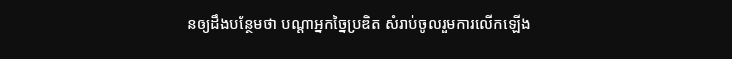នឲ្យដឹងបន្ថែមថា បណ្តាអ្នកច្នៃប្រឌិត សំរាប់ចូលរួមការលើកឡើង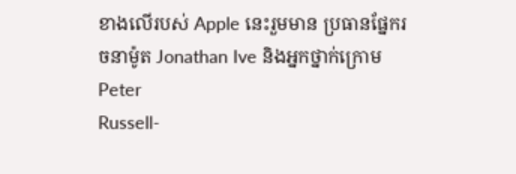ខាងលើរបស់ Apple នេះរួមមាន ប្រធានផ្នែករចនាម៉ូត Jonathan Ive និងអ្នកថ្នាក់ក្រោម Peter
Russell-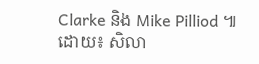Clarke និង Mike Pilliod ៕
ដោយ៖ សិលា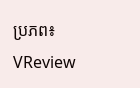ប្រភព៖ VReview